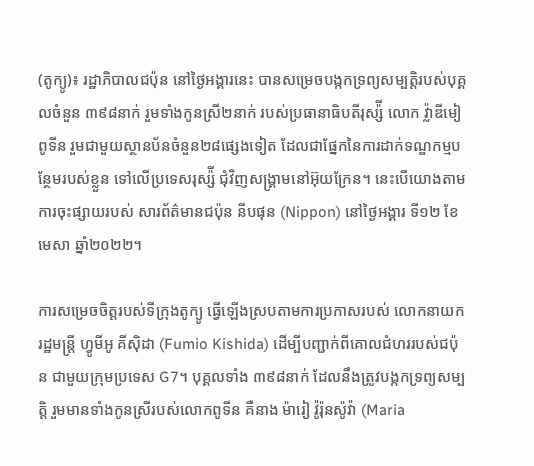(តូក្យូ)៖ រដ្ឋាភិបាលជប៉ុន នៅថ្ងៃអង្គារនេះ បានសម្រេចបង្កកទ្រព្យសម្បត្តិរបស់បុគ្គលចំនួន ៣៩៨នាក់ រួមទាំងកូនស្រី២នាក់ របស់ប្រធានាធិបតីរុស្ស៉ី លោក វ្ល៉ាឌីមៀ ពូទីន រួមជាមួយស្ថានប័នចំនួន២៨ផ្សេងទៀត ដែលជាផ្នែកនៃការដាក់ទណ្ឌកម្មបន្ថែមរបស់ខ្លួន ទៅលើប្រទេសរុស្ស៉ី ជុំវិញសង្រ្គាមនៅអ៊ុយក្រែន។ នេះបើយោងតាមការចុះផ្សាយរបស់ សារព័ត៌មានជប៉ុន នីបផុន (Nippon) នៅថ្ងៃអង្គារ ទី១២ ខែមេសា ឆ្នាំ២០២២។

ការសម្រេចចិត្តរបស់ទីក្រុងតូក្យូ ធ្វើឡើងស្របតាមការប្រកាសរបស់ លោកនាយករដ្ឋមន្រ្តី ហ្វូមីអូ គីស៊ិដា (Fumio Kishida) ដើម្បីបញ្ជាក់ពីគោលជំហររបស់ជប៉ុន ជាមួយក្រុមប្រទេស G7។ បុគ្គលទាំង ៣៩៨នាក់ ដែលនឹងត្រូវបង្កកទ្រព្យសម្បត្តិ រួមមានទាំងកូនស្រីរបស់លោកពូទីន គឺនាង ម៉ារៀ វ៉ូរ៉ុនស៉ូវ៉ា (Maria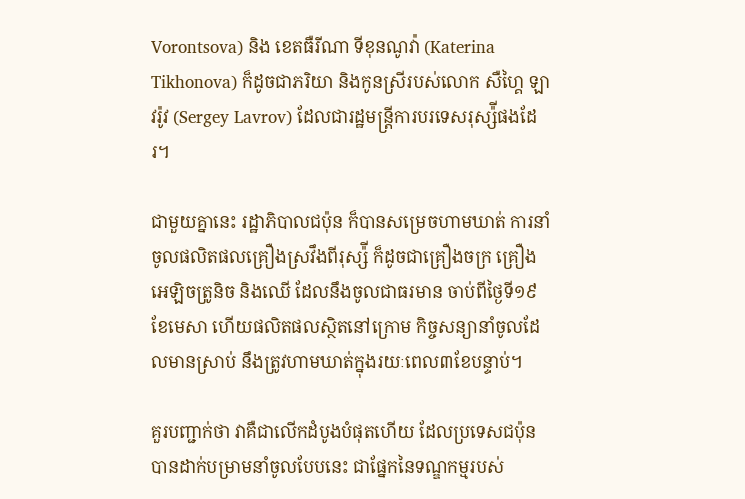Vorontsova) និង ខេតធឺរីណា ទីខុនណូវ៉ា (Katerina Tikhonova) ក៏ដូចជាភរិយា និងកូនស្រីរបស់លោក សឺហ្គៃ ឡាវរ៉ូវ (Sergey Lavrov) ដែលជារដ្ឋមន្រ្តីការបរទេសរុស្ស៉ីផងដែរ។

ជាមួយគ្នានេះ រដ្ឋាភិបាលជប៉ុន ក៏បានសម្រេចហាមឃាត់ ការនាំចូលផលិតផលគ្រឿងស្រវឹងពីរុស្ស៉ី ក៏ដូចជាគ្រឿងចក្រ គ្រឿងអេឡិចត្រូនិច និងឈើ ដែលនឹងចូលជាធរមាន ចាប់ពីថ្ងៃទី១៩ ខែមេសា ហើយផលិតផលស្ថិតនៅក្រោម កិច្ចសន្យានាំចូលដែលមានស្រាប់ នឹងត្រូវហាមឃាត់ក្នុងរយៈពេល៣ខែបន្ទាប់។

គួរបញ្ជាក់ថា វាគឺជាលើកដំបូងបំផុតហើយ ដែលប្រទេសជប៉ុន បានដាក់បម្រាមនាំចូលបែបនេះ ជាផ្នែកនៃទណ្ឌកម្មរបស់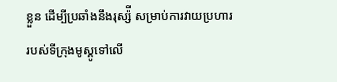ខ្លួន ដើម្បីប្រឆាំងនឹងរុស្ស៉ី សម្រាប់ការវាយប្រហាររបស់ទីក្រុងមូស្គូទៅលើ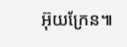អ៊ុយក្រែន៕